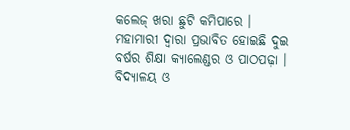କଲେଜ୍ ଖରା ଛୁଟି କମିପାରେ । ମହାମାରୀ ଦ୍ୱାରା ପ୍ରଭାବିତ ହୋଇଛି ଦୁଇ ବର୍ଷର ଶିକ୍ଷା କ୍ୟାଲେଣ୍ଡର ଓ ପାଠପଢ଼ା । ବିଦ୍ୟାଳୟ ଓ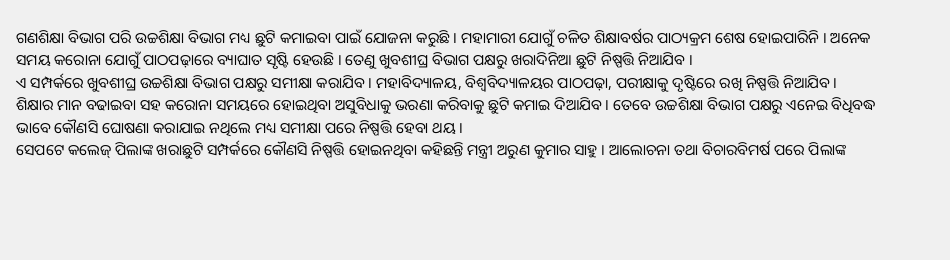ଗଣଶିକ୍ଷା ବିଭାଗ ପରି ଉଚ୍ଚଶିକ୍ଷା ବିଭାଗ ମଧ୍ୟ ଛୁଟି କମାଇବା ପାଇଁ ଯୋଜନା କରୁଛି । ମହାମାରୀ ଯୋଗୁଁ ଚଳିତ ଶିକ୍ଷାବର୍ଷର ପାଠ୍ୟକ୍ରମ ଶେଷ ହୋଇପାରିନି । ଅନେକ ସମୟ କରୋନା ଯୋଗୁଁ ପାଠପଢ଼ାରେ ବ୍ୟାଘାତ ସୃଷ୍ଟି ହେଉଛି । ତେଣୁ ଖୁବଶୀଘ୍ର ବିଭାଗ ପକ୍ଷରୁ ଖରାଦିନିଆ ଛୁଟି ନିଷ୍ପତ୍ତି ନିଆଯିବ ।
ଏ ସମ୍ପର୍କରେ ଖୁବଶୀଘ୍ର ଉଚ୍ଚଶିକ୍ଷା ବିଭାଗ ପକ୍ଷରୁ ସମୀକ୍ଷା କରାଯିବ । ମହାବିଦ୍ୟାଳୟ, ବିଶ୍ୱବିଦ୍ୟାଳୟର ପାଠପଢ଼ା, ପରୀକ୍ଷାକୁ ଦୃଷ୍ଟିରେ ରଖି ନିଷ୍ପତ୍ତି ନିଆଯିବ । ଶିକ୍ଷାର ମାନ ବଢାଇବା ସହ କରୋନା ସମୟରେ ହୋଇଥିବା ଅସୁବିଧାକୁ ଭରଣା କରିବାକୁ ଛୁଟି କମାଇ ଦିଆଯିବ । ତେବେ ଉଚ୍ଚଶିକ୍ଷା ବିଭାଗ ପକ୍ଷରୁ ଏନେଇ ବିଧିବଦ୍ଧ ଭାବେ କୌଣସି ଘୋଷଣା କରାଯାଇ ନଥିଲେ ମଧ୍ୟ ସମୀକ୍ଷା ପରେ ନିଷ୍ପତ୍ତି ହେବା ଥୟ ।
ସେପଟେ କଲେଜ୍ ପିଲାଙ୍କ ଖରାଛୁଟି ସମ୍ପର୍କରେ କୌଣସି ନିଷ୍ପତ୍ତି ହୋଇନଥିବା କହିଛନ୍ତି ମନ୍ତ୍ରୀ ଅରୁଣ କୁମାର ସାହୁ । ଆଲୋଚନା ତଥା ବିଚାରବିମର୍ଷ ପରେ ପିଲାଙ୍କ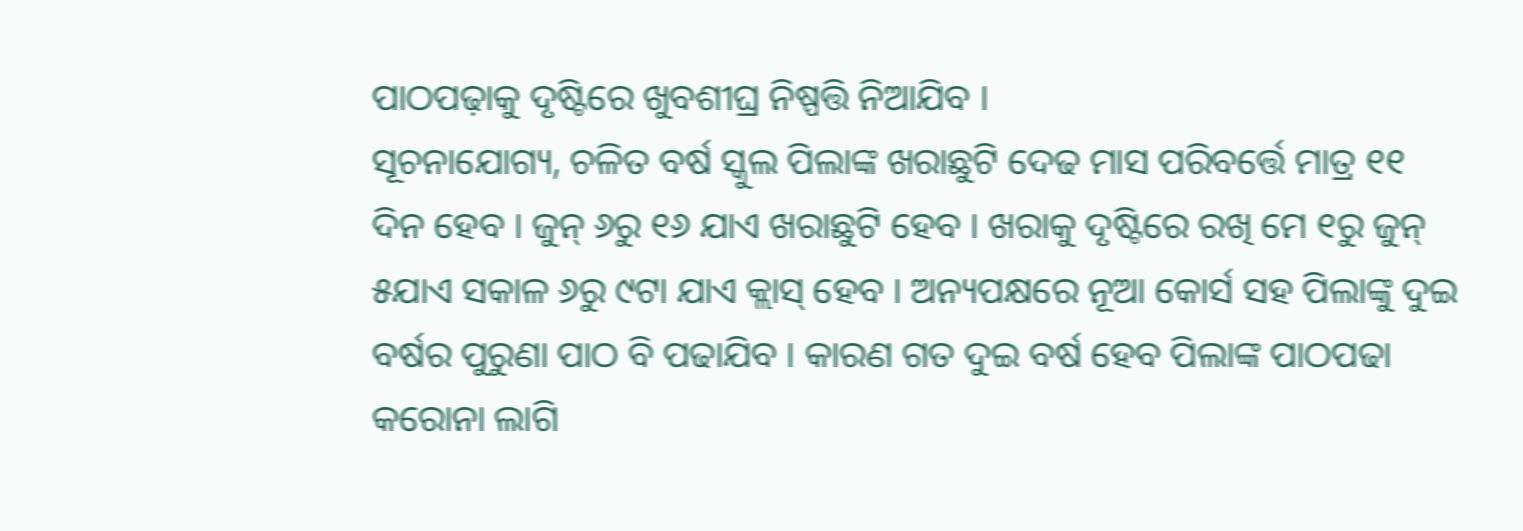ପାଠପଢ଼ାକୁ ଦୃଷ୍ଟିରେ ଖୁବଶୀଘ୍ର ନିଷ୍ପତ୍ତି ନିଆଯିବ ।
ସୂଚନାଯୋଗ୍ୟ, ଚଳିତ ବର୍ଷ ସ୍କୁଲ ପିଲାଙ୍କ ଖରାଛୁଟି ଦେଢ ମାସ ପରିବର୍ତ୍ତେ ମାତ୍ର ୧୧ ଦିନ ହେବ । ଜୁନ୍ ୬ରୁ ୧୬ ଯାଏ ଖରାଛୁଟି ହେବ । ଖରାକୁ ଦୃଷ୍ଟିରେ ରଖି ମେ ୧ରୁ ଜୁନ୍ ୫ଯାଏ ସକାଳ ୬ରୁ ୯ଟା ଯାଏ କ୍ଲାସ୍ ହେବ । ଅନ୍ୟପକ୍ଷରେ ନୂଆ କୋର୍ସ ସହ ପିଲାଙ୍କୁ ଦୁଇ ବର୍ଷର ପୁରୁଣା ପାଠ ବି ପଢାଯିବ । କାରଣ ଗତ ଦୁଇ ବର୍ଷ ହେବ ପିଲାଙ୍କ ପାଠପଢା କରୋନା ଲାଗି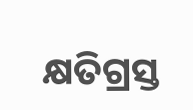କ୍ଷତିଗ୍ରସ୍ତ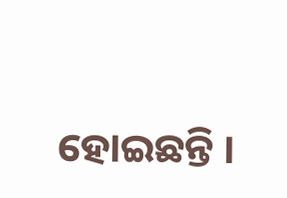ହୋଇଛନ୍ତି ।